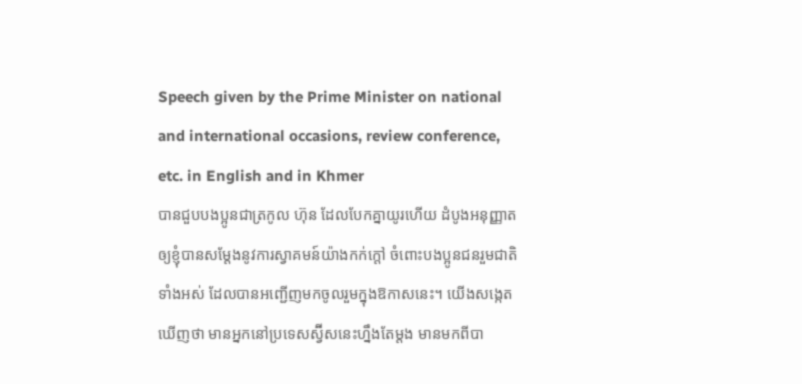Speech given by the Prime Minister on national and international occasions, review conference, etc. in English and in Khmer
បានជួបបងប្អូនជាត្រកូល ហ៊ុន ដែលបែកគ្នាយូរហើយ ដំបូងអនុញ្ញាតឲ្យខ្ញុំបានសម្តែងនូវការស្វាគមន៍យ៉ាងកក់ក្តៅ ចំពោះបងប្អូនជនរួមជាតិទាំងអស់ ដែលបានអញ្ជើញមកចូលរួមក្នុងឱកាសនេះ។ យើងសង្កេតឃើញថា មានអ្នកនៅប្រទេសស្វ៊ីសនេះហ្នឹងតែម្តង មានមកពីបា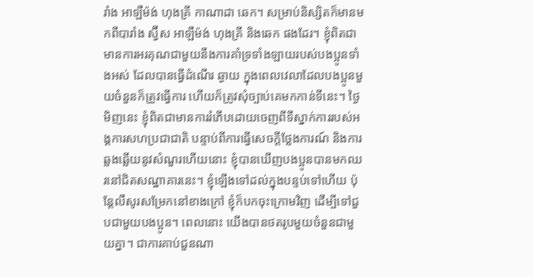រាំង អាឡឺម៉ង់ ហុងគ្រី កាណាដា ឆេក។ សម្រាប់និស្សិតក៏មានមកពីបារាំង ស្វ៊ីស អាឡឺម៉ង់ ហុងគ្រី និងឆេក ផងដែរ។ ខ្ញុំពិតជាមានការអរគុណជាមួយនឹងការគាំទ្រទាំងឡាយរបស់បងប្អូនទាំងអស់ ដែលបានធ្វើដំណើរ ឆ្ងាយ ក្នុងពេលវេលាដែលបងប្អូនមួយចំនួនក៏ត្រូវធ្វើការ ហើយក៏ត្រូវសុំច្បាប់គេមកកាន់ទីនេះ។ ថ្ងៃមិញនេះ ខ្ញុំពិតជាមានការរំភើបដោយចេញពីទីស្នាក់ការរបស់អង្គការសហប្រជាជាតិ បន្ទាប់ពីការធ្វើសេចក្តីថ្លែងការណ៍ និងការឆ្លងឆ្លើយនូវសំណួរហើយនោះ ខ្ញុំបានឃើញបងប្អូនបានមកឈរនៅជិតសណ្ឋាគារនេះ។ ខ្ញុំឡើងទៅដល់ក្នុងបន្ទប់ទៅហើយ ប៉ុន្តែលឺសូរសម្រែកនៅខាងក្រៅ ខ្ញុំក៏បកចុះក្រោមវិញ ដើម្បីទៅជួបជាមួយបងប្អូន។ ពេលនោះ យើងបានថតរូបមួយចំនួនជាមួយគ្នា។ ជាការគាប់ជួនណា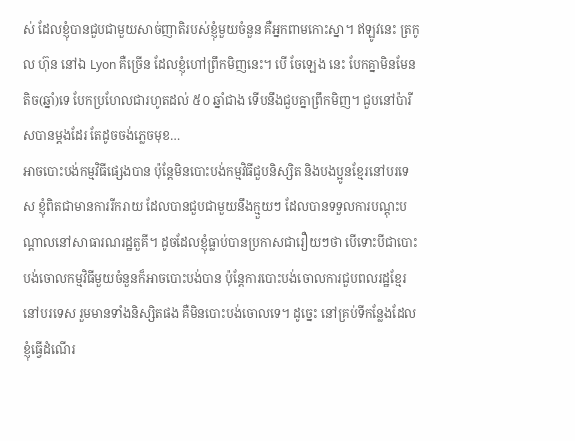ស់ ដែលខ្ញុំបានជួបជាមួយសាច់ញាតិរបស់ខ្ញុំមួយចំនួន គឺអ្នកពាមកោះស្នា។ ឥឡូវនេះ ត្រកូល ហ៊ុន នៅឯ Lyon គឺច្រើន ដែលខ្ញុំហៅព្រឹកមិញនេះ។ បើ ចែឡេង នេះ បែកគ្នាមិនមែនតិច(ឆ្នាំ)ទេ បែកប្រហែលជារហូតដល់ ៥០ ឆ្នាំជាង ទើបនឹងជួបគ្នាព្រឹកមិញ។ ជួបនៅប៉ារីសបានម្តងដែរ តែដូចចង់ភ្លេចមុខ…
អាចបោះបង់កម្មវិធីផ្សេងបាន ប៉ុន្តែមិនបោះបង់កម្មវិធីជួបនិស្សិត និងបងប្អូនខ្មែរនៅបរទេស ខ្ញុំពិតជាមានការរីករាយ ដែលបានជួបជាមួយនឹងក្មួយៗ ដែលបានទទួលការបណ្ដុះបណ្ដាលនៅសាធារណរដ្ឋតួគី។ ដូចដែលខ្ញុំធ្លាប់បានប្រកាសជារឿយៗថា បើទោះបីជាបោះបង់ចោលកម្មវិធីមួយចំនួនក៏អាចបោះបង់បាន ប៉ុន្តែការបោះបង់ចោលការជួបពលរដ្ឋខ្មែរនៅបរទេស រួមមានទាំងនិស្សិតផង គឺមិនបោះបង់ចោលទេ។ ដូច្នេះ នៅគ្រប់ទីកន្លែងដែលខ្ញុំធ្វើដំណើរ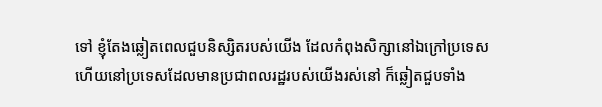ទៅ ខ្ញុំតែងឆ្លៀតពេលជួបនិស្សិតរបស់យើង ដែលកំពុងសិក្សានៅឯក្រៅប្រទេស ហើយនៅប្រទេសដែលមានប្រជាពលរដ្ឋរបស់យើងរស់នៅ ក៏ឆ្លៀតជួបទាំង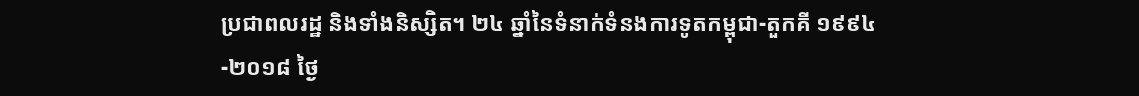ប្រជាពលរដ្ឋ និងទាំងនិស្សិត។ ២៤ ឆ្នាំនៃទំនាក់ទំនងការទូតកម្ពុជា-តួកគី ១៩៩៤-២០១៨ ថ្ងៃ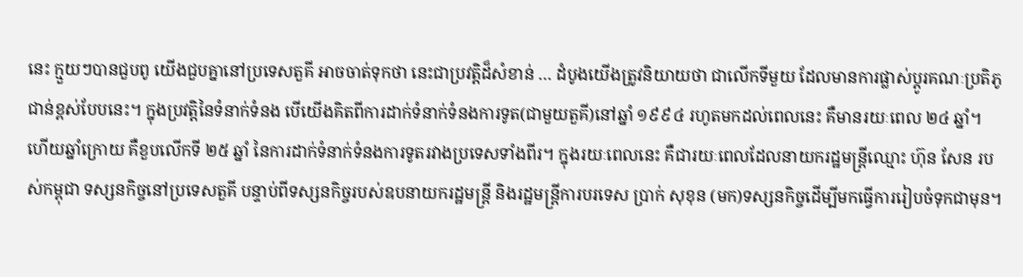នេះ ក្មួយៗបានជួបពូ យើងជួបគ្នានៅប្រទេសតួគី អាចចាត់ទុកថា នេះជាប្រវត្តិដ៏សំខាន់ … ដំបូងយើងត្រូវនិយាយថា ជាលើកទីមួយ ដែលមានការផ្លាស់ប្ដូរគណៈប្រតិភូជាន់ខ្ពស់បែបនេះ។ ក្នុងប្រវត្តិនៃទំនាក់ទំនង បើយើងគិតពីការដាក់ទំនាក់ទំនងការទូត(ជាមួយតួគី)នៅឆ្នាំ ១៩៩៤ រហូតមកដល់ពេលនេះ គឺមានរយៈពេល ២៤ ឆ្នាំ។ ហើយឆ្នាំក្រោយ គឺខួបលើកទី ២៥ ឆ្នាំ នៃការដាក់ទំនាក់ទំនងការទូតរវាងប្រទេសទាំងពីរ។ ក្នុងរយៈពេលនេះ គឺជារយៈពេលដែលនាយករដ្ឋមន្រ្តីឈ្មោះ ហ៊ុន សែន របស់កម្ពុជា ទស្សនកិច្ចនៅប្រទេសតួគី បន្ទាប់ពីទស្សនកិច្ចរបស់ឧបនាយករដ្ឋមន្រ្តី និងរដ្ឋមន្រ្តីការបរទេស ប្រាក់ សុខុន (មក)ទស្សនកិច្ចដើម្បីមកធ្វើការរៀបចំទុកជាមុន។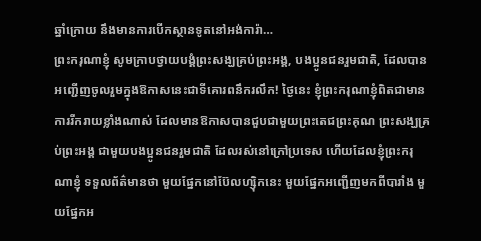ឆ្នាំក្រោយ នឹងមានការបើកស្ថានទូតនៅអង់ការ៉ា…
ព្រះករុណាខ្ញុំ សូមក្រាបថ្វាយបង្គំព្រះសង្ឃគ្រប់ព្រះអង្គ, បងប្អូនជនរួមជាតិ, ដែលបានអញ្ជើញចូលរួមក្នុងឱកាសនេះជាទីគោរពនឹករលឹក! ថ្ងៃនេះ ខ្ញុំព្រះករុណាខ្ញុំពិតជាមានការរីករាយខ្លាំងណាស់ ដែលមានឱកាសបានជួបជាមួយព្រះតេជព្រះគុណ ព្រះសង្ឃគ្រប់ព្រះអង្គ ជាមួយបងប្អូនជនរួមជាតិ ដែលរស់នៅក្រៅប្រទេស ហើយដែលខ្ញុំព្រះករុណាខ្ញុំ ទទួលព័ត៌មានថា មួយផ្នែកនៅប៊ែលហ្ស៊ិកនេះ មួយផ្នែកអញ្ជើញមកពីបារាំង មួយផ្នែកអ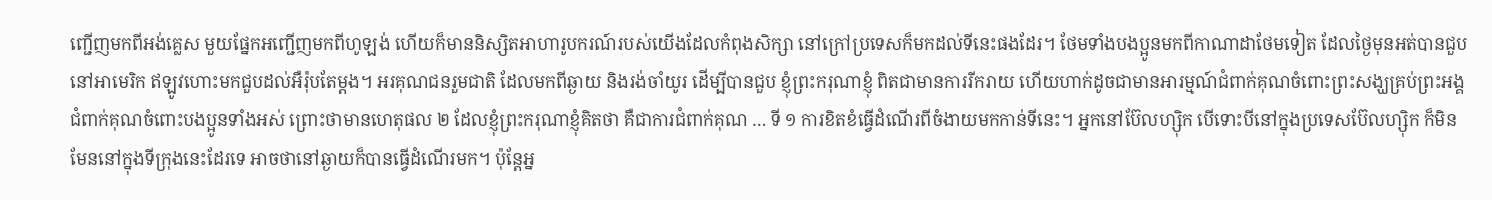ញ្ជើញមកពីអង់គ្លេស មួយផ្នែកអញ្ជើញមកពីហូឡង់ ហើយក៏មាននិស្សិតអាហារូបករណ៍របស់យើងដែលកំពុងសិក្សា នៅក្រៅប្រទេសក៏មកដល់ទីនេះផងដែរ។ ថែមទាំងបងប្អូនមកពីកាណាដាថែមទៀត ដែលថ្ងៃមុនអត់បានជួប នៅអាមេរិក ឥឡូវហោះមកជួបដល់អឺរ៉ុបតែម្តង។ អរគុណជនរួមជាតិ ដែលមកពីឆ្ងាយ និងរង់ចាំយូរ ដើម្បីបានជួប ខ្ញុំព្រះករុណាខ្ញុំ ពិតជាមានការរីករាយ ហើយហាក់ដូចជាមានអារម្មណ៍ជំពាក់គុណចំពោះព្រះសង្ឃគ្រប់ព្រះអង្គ ជំពាក់គុណចំពោះបងប្អូនទាំងអស់ ព្រោះថាមានហេតុផល ២ ដែលខ្ញុំព្រះករុណាខ្ញុំគិតថា គឺជាការជំពាក់គុណ … ទី ១ ការខិតខំធ្វើដំណើរពីចំងាយមកកាន់ទីនេះ។ អ្នកនៅប៊ែលហ្ស៊ិក បើទោះបីនៅក្នុងប្រទេសប៊ែលហ្ស៊ិក ក៏មិនមែននៅក្នុងទីក្រុងនេះដែរទេ អាចថានៅឆ្ងាយក៏បានធ្វើដំណើរមក។ ប៉ុន្តែអ្ន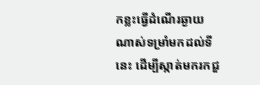កខ្លះធ្វើដំណើរឆ្ងាយណាស់ទម្រាំមកដល់ទីនេះ ដើម្បីស្កាត់មករកជួ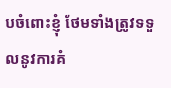បចំពោះខ្ញុំ ថែមទាំងត្រូវទទួលនូវការគំ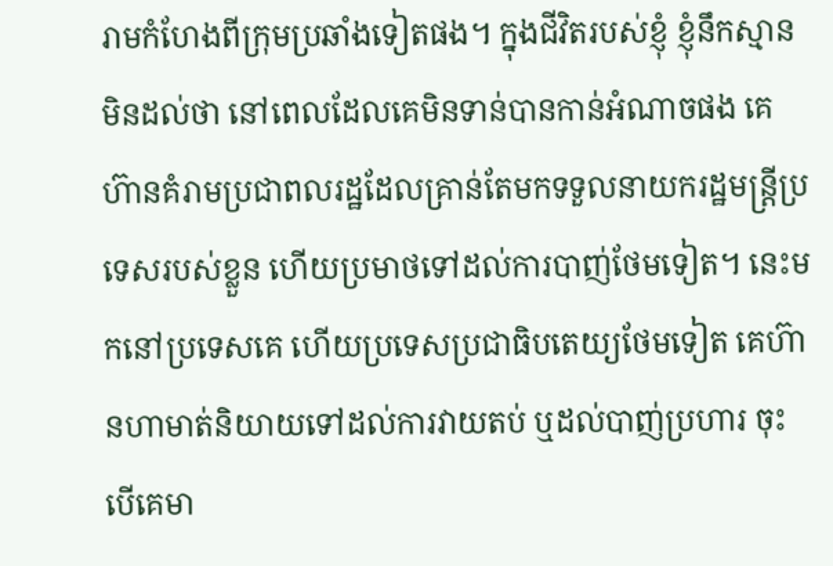រាមកំហែងពីក្រុមប្រឆាំងទៀតផង។ ក្នុងជីវិតរបស់ខ្ញុំ ខ្ញុំនឹកស្មានមិនដល់ថា នៅពេលដែលគេមិនទាន់បានកាន់អំណាចផង គេហ៊ានគំរាមប្រជាពលរដ្ឋដែលគ្រាន់តែមកទទួលនាយករដ្ឋមន្ត្រីប្រទេសរបស់ខ្លួន ហើយប្រមាថទៅដល់ការបាញ់ថែមទៀត។ នេះមកនៅប្រទេសគេ ហើយប្រទេសប្រជាធិបតេយ្យថែមទៀត គេហ៊ានហាមាត់និយាយទៅដល់ការវាយតប់ ឬដល់បាញ់ប្រហារ ចុះបើគេមា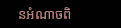នអំណាចពិ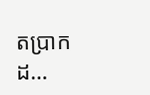តប្រាកដ…